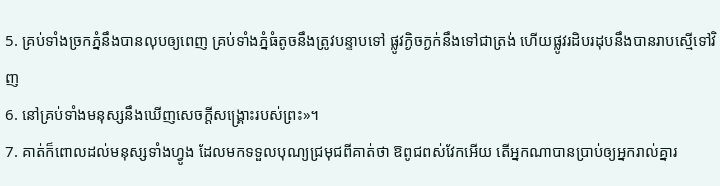5. គ្រប់ទាំងច្រកភ្នំនឹងបានលុបឲ្យពេញ គ្រប់ទាំងភ្នំធំតូចនឹងត្រូវបន្ទាបទៅ ផ្លូវក្ងិចក្ងក់នឹងទៅជាត្រង់ ហើយផ្លូវរដិបរដុបនឹងបានរាបស្មើទៅវិញ
6. នៅគ្រប់ទាំងមនុស្សនឹងឃើញសេចក្ដីសង្គ្រោះរបស់ព្រះ»។
7. គាត់ក៏ពោលដល់មនុស្សទាំងហ្វូង ដែលមកទទួលបុណ្យជ្រមុជពីគាត់ថា ឱពូជពស់វែកអើយ តើអ្នកណាបានប្រាប់ឲ្យអ្នករាល់គ្នារ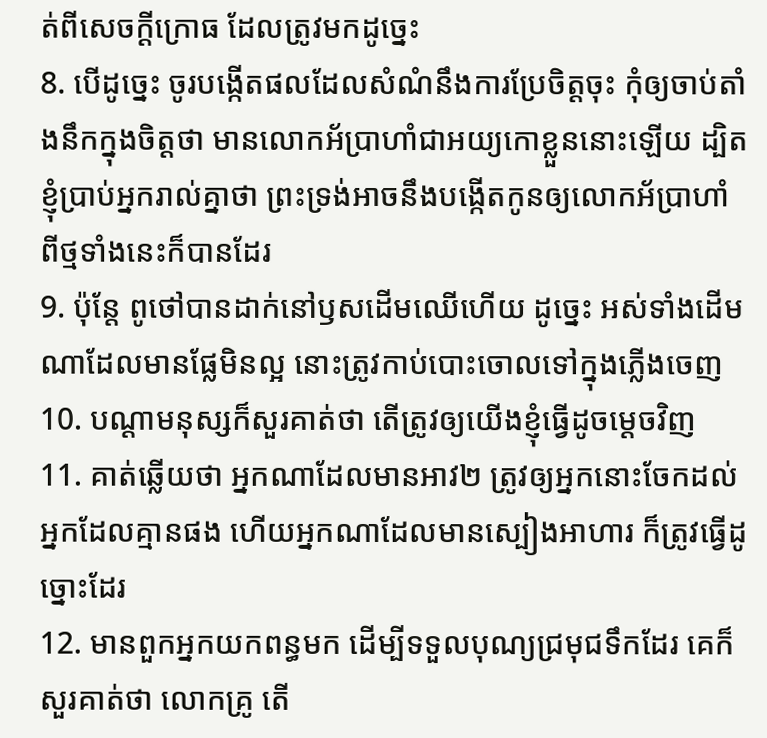ត់ពីសេចក្ដីក្រោធ ដែលត្រូវមកដូច្នេះ
8. បើដូច្នេះ ចូរបង្កើតផលដែលសំណំនឹងការប្រែចិត្តចុះ កុំឲ្យចាប់តាំងនឹកក្នុងចិត្តថា មានលោកអ័ប្រាហាំជាអយ្យកោខ្លួននោះឡើយ ដ្បិតខ្ញុំប្រាប់អ្នករាល់គ្នាថា ព្រះទ្រង់អាចនឹងបង្កើតកូនឲ្យលោកអ័ប្រាហាំ ពីថ្មទាំងនេះក៏បានដែរ
9. ប៉ុន្តែ ពូថៅបានដាក់នៅឫសដើមឈើហើយ ដូច្នេះ អស់ទាំងដើមណាដែលមានផ្លែមិនល្អ នោះត្រូវកាប់បោះចោលទៅក្នុងភ្លើងចេញ
10. បណ្តាមនុស្សក៏សួរគាត់ថា តើត្រូវឲ្យយើងខ្ញុំធ្វើដូចម្តេចវិញ
11. គាត់ឆ្លើយថា អ្នកណាដែលមានអាវ២ ត្រូវឲ្យអ្នកនោះចែកដល់អ្នកដែលគ្មានផង ហើយអ្នកណាដែលមានស្បៀងអាហារ ក៏ត្រូវធ្វើដូច្នោះដែរ
12. មានពួកអ្នកយកពន្ធមក ដើម្បីទទួលបុណ្យជ្រមុជទឹកដែរ គេក៏សួរគាត់ថា លោកគ្រូ តើ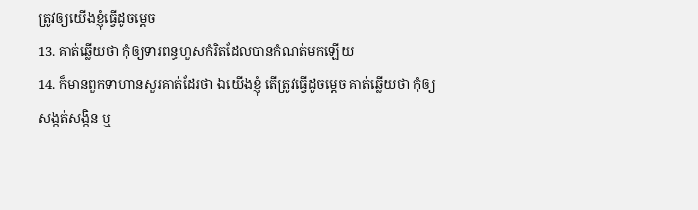ត្រូវឲ្យយើងខ្ញុំធ្វើដូចម្តេច
13. គាត់ឆ្លើយថា កុំឲ្យទារពន្ធហួសកំរិតដែលបានកំណត់មកឡើយ
14. ក៏មានពួកទាហានសួរគាត់ដែរថា ឯយើងខ្ញុំ តើត្រូវធ្វើដូចម្តេច គាត់ឆ្លើយថា កុំឲ្យសង្កត់សង្កិន ឬ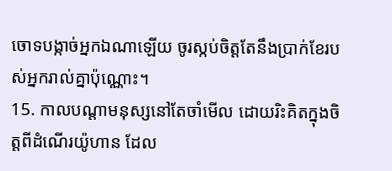ចោទបង្កាច់អ្នកឯណាឡើយ ចូរស្កប់ចិត្តតែនឹងប្រាក់ខែរបស់អ្នករាល់គ្នាប៉ុណ្ណោះ។
15. កាលបណ្តាមនុស្សនៅតែចាំមើល ដោយរិះគិតក្នុងចិត្តពីដំណើរយ៉ូហាន ដែល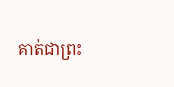គាត់ជាព្រះ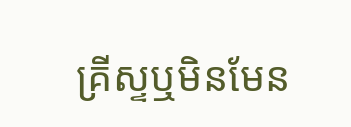គ្រីស្ទឬមិនមែន